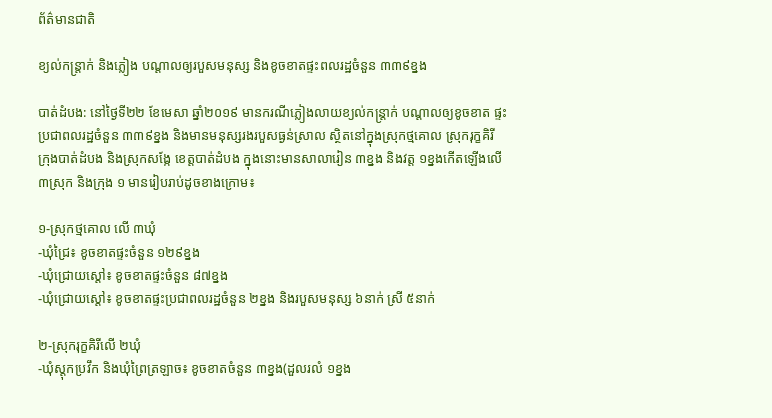ព័ត៌មានជាតិ

ខ្យល់កន្ត្រាក់ និងភ្លៀង បណ្ដាលឲ្យរបួសមនុស្ស និងខូចខាតផ្ទះពលរដ្ឋចំនួន ៣៣៩ខ្នង

បាត់ដំបង: នៅថ្ងៃទី២២ ខែមេសា ឆ្នាំ២០១៩ មានករណីភ្លៀងលាយខ្យល់កន្ត្រាក់ បណ្តាលឲ្យខូចខាត ផ្ទះប្រជាពលរដ្ឋចំនួន ៣៣៩ខ្នង និងមានមនុស្សរងរបួសធ្ងន់ស្រាល ស្ថិតនៅក្នុងស្រុកថ្មគោល ស្រុករុក្ខគិរី ក្រុងបាត់ដំបង និងស្រុកសង្កែ ខេត្តបាត់ដំបង ក្នុងនោះមានសាលារៀន ៣ខ្នង និងវត្ត ១ខ្នងកើតឡើងលើ ៣ស្រុក និងក្រុង ១ មានរៀបរាប់ដូចខាងក្រោម៖

១-ស្រុកថ្មគោល លើ ៣ឃុំ
-ឃុំជ្រៃ៖ ខូចខាតផ្ទះចំនួន ១២៩ខ្នង
-ឃុំជ្រោយស្តៅ៖ ខូចខាតផ្ទះចំនួន ៨៧ខ្នង
-ឃុំជ្រោយស្តៅ៖ ខូចខាតផ្ទះប្រជាពលរដ្ឋចំនួន ២ខ្នង និងរបួសមនុស្ស ៦នាក់ ស្រី ៥នាក់

២-ស្រុករុក្ខគិរីលើ ២ឃុំ
-ឃុំស្តុកប្រវឹក និងឃុំព្រៃត្រឡាច៖ ខូចខាតចំនួន ៣ខ្នង(ដួលរលំ ១ខ្នង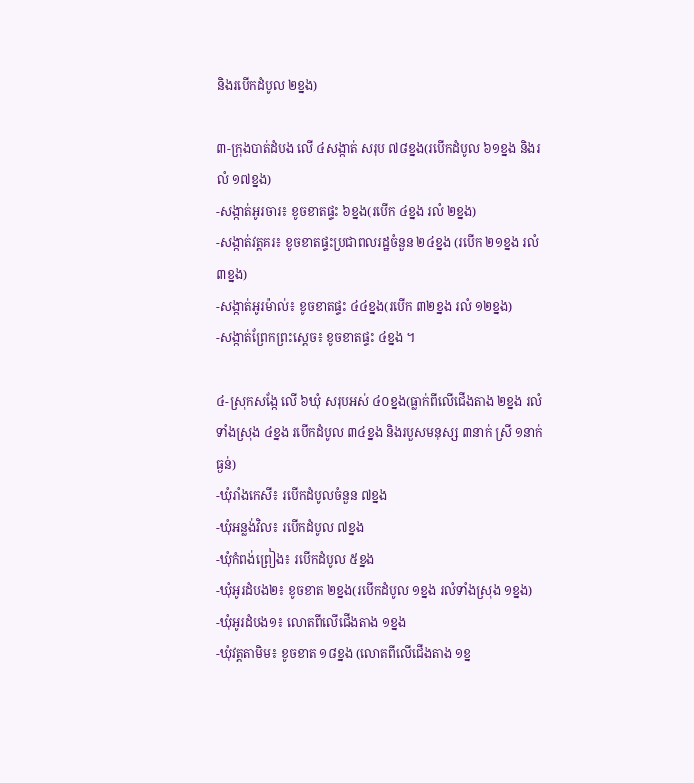និងរបើកដំបូល ២ខ្នង)

៣-ក្រុងបាត់ដំបង លើ ៤សង្កាត់ សរុប ៧៨ខ្នង(របើកដំបូល ៦១ខ្នង និងរលំ ១៧ខ្នង)
-សង្កាត់អូរចារ៖ ខូចខាតផ្ទះ ៦ខ្នង(របើក ៤ខ្នង រលំ ២ខ្នង)
-សង្កាត់វត្តគរ៖ ខូចខាតផ្ទះប្រជាពលរដ្ឋចំនួន ២៤ខ្នង (របើក ២១ខ្នង រលំ ៣ខ្នង)
-សង្កាត់អូរម៉ាល់៖ ខូចខាតផ្ទះ ៤៤ខ្នង(របើក ៣២ខ្នង រលំ ១២ខ្នង)
-សង្កាត់ព្រែកព្រះស្តេច៖ ខូចខាតផ្ទះ ៤ខ្នង ។

៤-ស្រុកសង្កែ លើ ៦ឃុំ សរុបអស់ ៤០ខ្នង(ធ្លាក់ពីលើជើងតាង ២ខ្នង រលំទាំងស្រុង ៤ខ្នង របើកដំបូល ៣៤ខ្នង និងរបួសមនុស្ស ៣នាក់ ស្រី ១នាក់ ធ្ងន់)
-ឃុំរាំងកេសី៖ របើកដំបូលចំនួន ៧ខ្នង
-ឃុំអន្លង់វិល៖ របើកដំបូល ៧ខ្នង
-ឃុំកំពង់ព្រៀង៖ របើកដំបូល ៥ខ្នង
-ឃុំអូរដំបង២៖ ខូចខាត ២ខ្នង(របើកដំបូល ១ខ្នង រលំទាំងស្រុង ១ខ្នង)
-ឃុំអូរដំបង១៖ លោតពីលើជើងតាង ១ខ្នង
-ឃុំវត្តតាមិម៖ ខូចខាត ១៨ខ្នង (លោតពីលើជើងតាង ១ខ្ន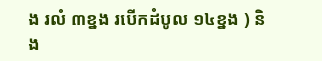ង រលំ ៣ខ្នង របើកដំបូល ១៤ខ្នង ) និង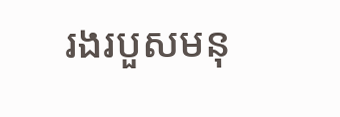រងរបួសមនុ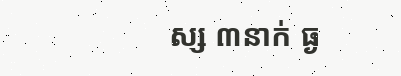ស្ស ៣នាក់ ធ្ង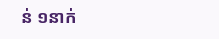ន់ ១នាក់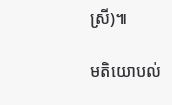ស្រី)៕

មតិយោបល់